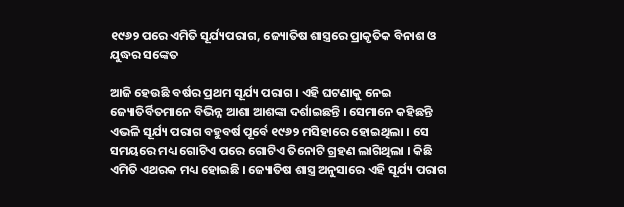୧୯୬୨ ପରେ ଏମିତି ସୂର୍ଯ୍ୟପରାଗ, ଜ୍ୟୋତିଷ ଶାସ୍ତ୍ରରେ ପ୍ରାକୃତିକ ବିନାଶ ଓ ଯୁଦ୍ଧର ସଙ୍କେତ

ଆଜି ହେଉଛି ବର୍ଷର ପ୍ରଥମ ସୂର୍ଯ୍ୟ ପରାଗ । ଏହି ଘଟଣାକୁ ନେଇ ଜ୍ୟୋତିର୍ବିତମାନେ ବିଭିନ୍ନ ଆଶା ଆଶଙ୍କା ଦର୍ଶାଇଛନ୍ତି । ସେମାନେ କହିଛନ୍ତି ଏଭଳି ସୂର୍ଯ୍ୟ ପରାଗ ବହୁବର୍ଷ ପୂର୍ବେ ୧୯୬୨ ମସିହାରେ ହୋଇଥିଲା । ସେ ସମୟରେ ମଧ୍ୟ ଗୋଟିଏ ପରେ ଗୋଟିଏ ତିନୋଟି ଗ୍ରହଣ ଲାଗିଥିଲା । କିଛି ଏମିତି ଏଥରକ ମଧ୍ୟ ହୋଇଛି । ଜ୍ୟୋତିଷ ଶାସ୍ତ୍ର ଅନୁସାରେ ଏହି ସୂର୍ଯ୍ୟ ପରାଗ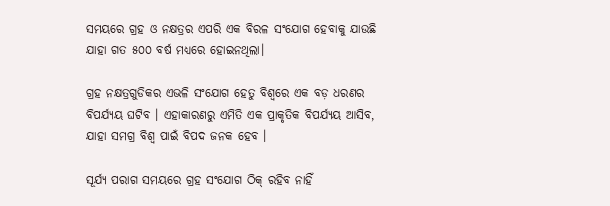ସମୟରେ ଗ୍ରହ ଓ ନକ୍ଷତ୍ରର ଏପରି ଏକ ବିରଳ ସଂଯୋଗ ହେବାକୁ ଯାଉଛି ଯାହା ଗତ ୫୦୦ ବର୍ଷ ମଧ୍ୟରେ ହୋଇନଥିଲା।

ଗ୍ରହ ନକ୍ଷତ୍ରଗୁଡିକର ଏଭଳି ସଂଯୋଗ ହେତୁ ବିଶ୍ୱରେ ଏକ ବଡ଼ ଧରଣର ବିପର୍ଯ୍ୟୟ ଘଟିବ । ଏହାକାରଣରୁ ଏମିତି ଏକ ପ୍ରାକୃତିକ ବିପର୍ଯ୍ୟୟ ଆସିବ, ଯାହା ସମଗ୍ର ବିଶ୍ୱ ପାଇଁ ବିପଦ ଜନକ ହେବ ।

ସୂର୍ଯ୍ୟ ପରାଗ ସମୟରେ ଗ୍ରହ ସଂଯୋଗ ଠିକ୍ ରହିବ ନାହିଁ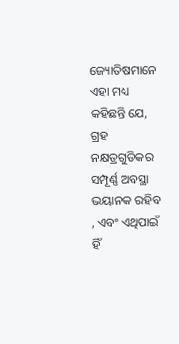ଜ୍ୟୋତିଷମାନେ ଏହା ମଧ୍ୟ କହିଛନ୍ତି ଯେ, ଗ୍ରହ ନକ୍ଷତ୍ରଗୁଡିକର ସମ୍ପୂର୍ଣ୍ଣ ଅବସ୍ଥା ଭୟାନକ ରହିବ , ଏବଂ ଏଥିପାଇଁ ହିଁ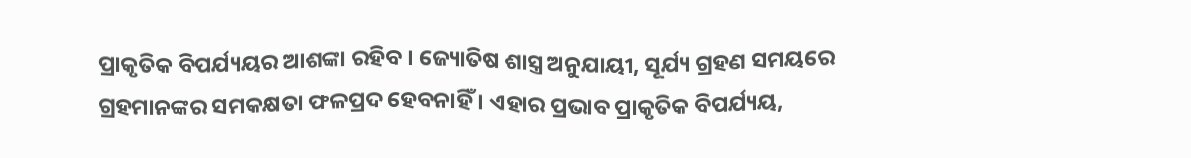ପ୍ରାକୃତିକ ବିପର୍ଯ୍ୟୟର ଆଶଙ୍କା ରହିବ । ଜ୍ୟୋତିଷ ଶାସ୍ତ୍ର ଅନୁଯାୟୀ, ସୂର୍ଯ୍ୟ ଗ୍ରହଣ ସମୟରେ ଗ୍ରହମାନଙ୍କର ସମକକ୍ଷତା ଫଳପ୍ରଦ ହେବନାହିଁ । ଏହାର ପ୍ରଭାବ ପ୍ରାକୃତିକ ବିପର୍ଯ୍ୟୟ,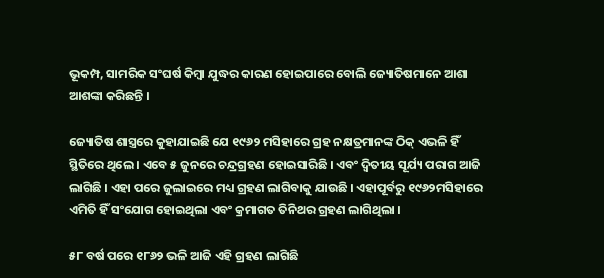ଭୂକମ୍ପ, ସାମରିକ ସଂଘର୍ଷ କିମ୍ବା ଯୁଦ୍ଧର କାରଣ ହୋଇପାରେ ବୋଲି ଜ୍ୟୋତିଷମାନେ ଆଶା ଆଶଙ୍କା କରିଛନ୍ତି ।

ଜ୍ୟୋତିଷ ଶାସ୍ତ୍ରରେ କୁହାଯାଇଛି ଯେ ୧୯୬୨ ମସିହାରେ ଗ୍ରହ ନକ୍ଷତ୍ରମାନଙ୍କ ଠିକ୍ ଏଭଳି ହିଁ ସ୍ଥିତିରେ ଥିଲେ । ଏବେ ୫ ଜୁନରେ ଚନ୍ଦ୍ରଗ୍ରହଣ ହୋଇସାରିଛି । ଏବଂ ଦ୍ୱିତୀୟ ସୂର୍ଯ୍ୟ ପରାଗ ଆଜି ଲାଗିଛି । ଏହା ପରେ ଜୁଲାଇରେ ମଧ୍ୟ ଗ୍ରହଣ ଲାଗିବାକୁ ଯାଉଛି । ଏହାପୂର୍ବରୁ ୧୯୬୨ମସିହାରେ ଏମିତି ହିଁ ସଂଯୋଗ ହୋଇଥିଲା ଏବଂ କ୍ରମାଗତ ତିନିଥର ଗ୍ରହଣ ଲାଗିଥିଲା ।

୫୮ ବର୍ଷ ପରେ ୧୮୬୨ ଭଳି ଆଜି ଏହି ଗ୍ରହଣ ଲାଗିଛି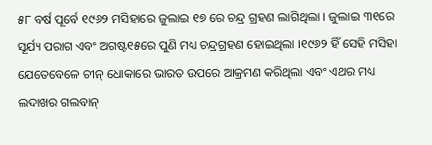୫୮ ବର୍ଷ ପୂର୍ବେ ୧୯୬୨ ମସିହାରେ ଜୁଲାଇ ୧୭ ରେ ଚନ୍ଦ୍ର ଗ୍ରହଣ ଲାଗିଥିଲା । ଜୁଲାଇ ୩୧ରେ ସୂର୍ଯ୍ୟ ପରାଗ ଏବଂ ଅଗଷ୍ଟ୧୫ରେ ପୁଣି ମଧ୍ୟ ଚନ୍ଦ୍ରଗ୍ରହଣ ହୋଇଥିଲା ।୧୯୬୨ ହିଁ ସେହି ମସିହା ଯେତେବେଳେ ଚୀନ୍ ଧୋକାରେ ଭାରତ ଉପରେ ଆକ୍ରମଣ କରିଥିଲା ଏବଂ ଏଥର ମଧ୍ୟ ଲଦାଖର ଗଲବାନ୍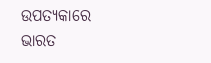ଉପତ୍ୟକାରେ ଭାରତ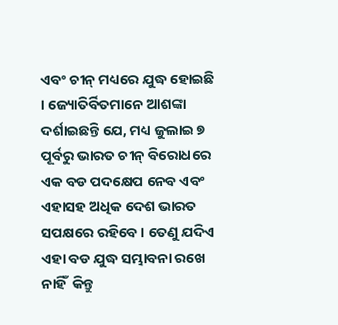ଏବଂ ଚୀନ୍ ମଧ୍ୟରେ ଯୁଦ୍ଧ ହୋଇଛି । ଜ୍ୟୋତିର୍ବିତମାନେ ଆଶଙ୍କା ଦର୍ଶାଇଛନ୍ତି ଯେ, ମଧ୍ୟ ଜୁଲାଇ ୭ ପୂର୍ବରୁ ଭାରତ ଚୀନ୍ ବିରୋଧରେ ଏକ ବଡ ପଦକ୍ଷେପ ନେବ ଏବଂ ଏହାସହ ଅଧିକ ଦେଶ ଭାରତ ସପକ୍ଷରେ ରହିବେ । ତେଣୁ ଯଦିଏ ଏହା ବଡ ଯୁଦ୍ଧ ସମ୍ଭାବନା ରଖେ ନାହିଁ  କିନ୍ତୁ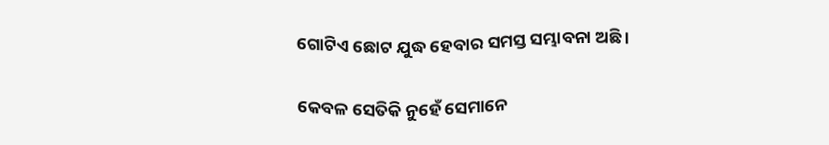ଗୋଟିଏ ଛୋଟ ଯୁଦ୍ଧ ହେବାର ସମସ୍ତ ସମ୍ଭାବନା ଅଛି ।

କେବଳ ସେତିକି ନୁହେଁ ସେମାନେ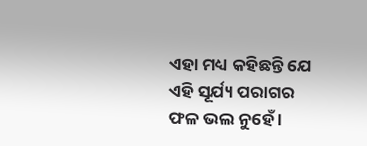ଏହା ମଧ୍ୟ କହିଛନ୍ତି ଯେ ଏହି ସୂର୍ଯ୍ୟ ପରାଗର ଫଳ ଭଲ ନୁହେଁ ।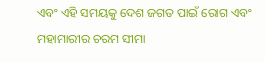ଏବଂ ଏହି ସମୟକୁ ଦେଶ ଜଗତ ପାଇଁ ରୋଗ ଏବଂ ମହାମାରୀର ଚରମ ସୀମା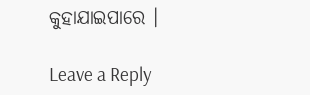କୁହାଯାଇପାରେ ।

Leave a Reply